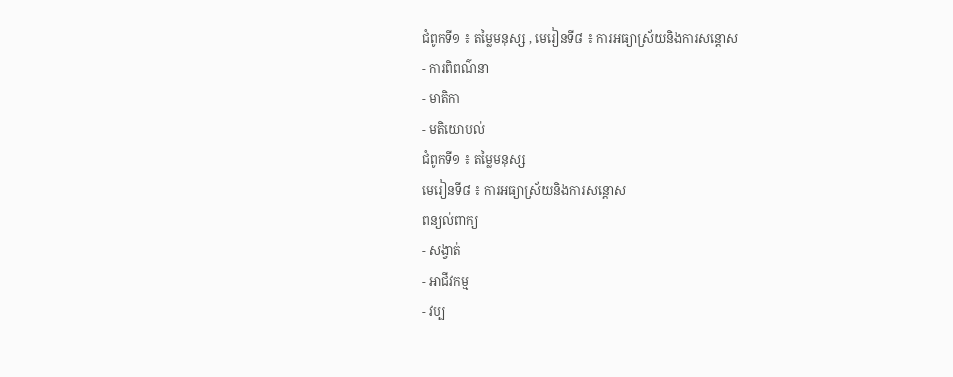ជំពូកទី១ ៖ តម្លៃមនុស្ស , មេរៀនទី៨ ៖ ការអធ្យាស្រ័យនិងការសន្ដោស
- ការពិពណ៌នា
- មាតិកា
- មតិយោបល់
ជំពូកទី១ ៖ តម្លៃមនុស្ស
មេរៀនទី៨ ៖ ការអធ្យាស្រ័យនិងការសន្ដោស
ពន្យល់ពាក្យ
- សង្វាត់
- អាជីវកម្ម
- វប្ប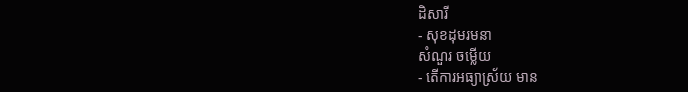ដិសារី
- សុខដុមរមនា
សំណួរ ចម្លើយ
- តើការអធ្យាស្រ័យ មាន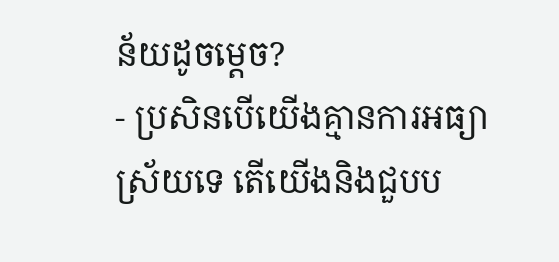ន័យដូចម្ដេច?
- ប្រសិនបើយើងគ្មានការអធ្យាស្រ័យទេ តើយើងនិងជួបប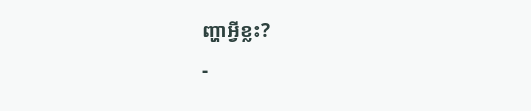ញ្ហាអ្វីខ្លះ?
-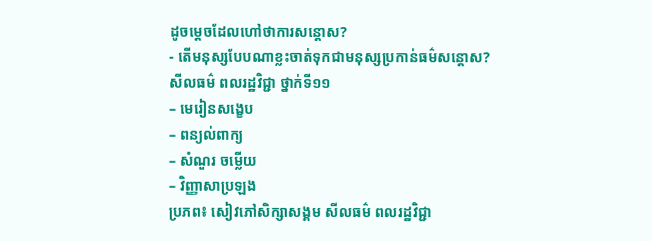ដូចម្ដេចដែលហៅថាការសន្ដោស?
- តើមនុស្សបែបណាខ្លះចាត់ទុកជាមនុស្សប្រកាន់ធម៌សន្ដោស?
សីលធម៌ ពលរដ្ឋវិជ្ជា ថ្នាក់ទី១១
– មេរៀនសង្ខេប
– ពន្យល់ពាក្យ
– សំណួរ ចម្លើយ
– វិញ្ញាសាប្រឡង
ប្រភព៖ សៀវភៅសិក្សាសង្គម សីលធម៌ ពលរដ្ឋវិជ្ជា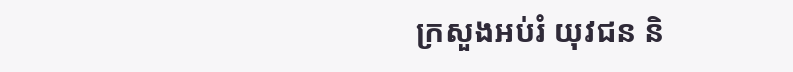ក្រសួងអប់រំ យុវជន និ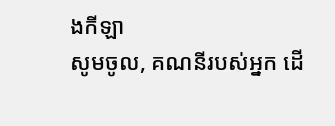ងកីឡា
សូមចូល, គណនីរបស់អ្នក ដើ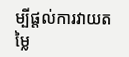ម្បីផ្តល់ការវាយតម្លៃ